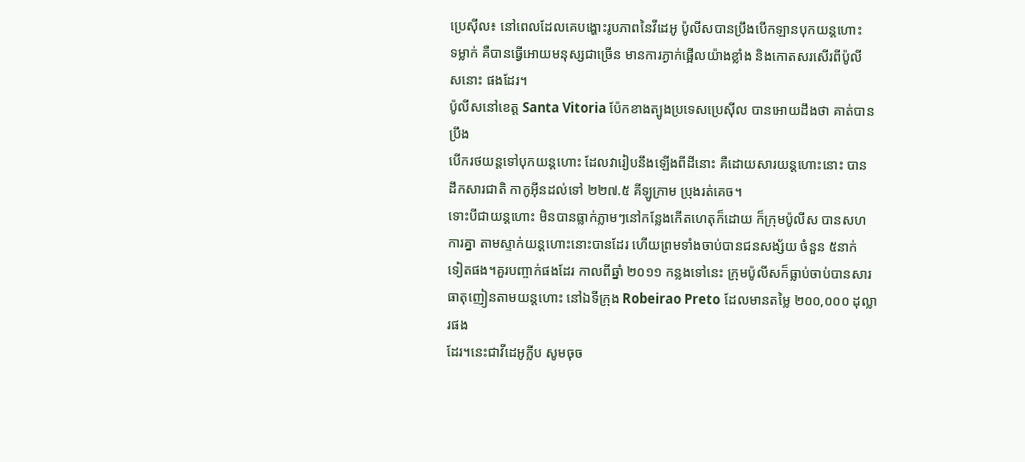ប្រេស៊ីល៖ នៅពេលដែលគេបង្ហោះរូបភាពនៃវីដេអូ ប៉ូលីសបានប្រឹងបើកឡានបុកយន្ដហោះ
ទម្លាក់ គឺបានធ្វើអោយមនុស្សជាច្រើន មានការភ្ងាក់ផ្អើលយ៉ាងខ្លាំង និងកោតសរសើរពីប៉ូលី
សនោះ ផងដែរ។
ប៉ូលីសនៅខេត្ដ Santa Vitoria ប៉ែកខាងត្បូងប្រទេសប្រេស៊ីល បានអោយដឹងថា គាត់បានប្រឹង
បើករថយន្ដទៅបុកយន្ដហោះ ដែលវារៀបនឹងឡើងពីដីនោះ គឺដោយសារយន្ដហោះនោះ បាន
ដឹកសារជាតិ កាកូអ៊ីនដល់ទៅ ២២៧.៥ គីឡូក្រាម ប្រុងរត់គេច។
ទោះបីជាយន្ដហោះ មិនបានធ្លាក់ភ្លាមៗនៅកន្លែងកើតហេតុក៏ដោយ ក៏ក្រុមប៉ូលីស បានសហ
ការគ្នា តាមស្ទាក់យន្ដហោះនោះបានដែរ ហើយព្រមទាំងចាប់បានជនសង្ស័យ ចំនួន ៥នាក់
ទៀតផង។គួរបញ្ចាក់ផងដែរ កាលពីឆ្នាំ ២០១១ កន្លងទៅនេះ ក្រុមប៉ូលីសក៏ធ្លាប់ចាប់បានសារ
ធាតុញៀនតាមយន្ដហោះ នៅឯទីក្រុង Robeirao Preto ដែលមានតម្លៃ ២០០,០០០ ដុល្លារផង
ដែរ។នេះជាវីដេអូក្លីប សូមចុច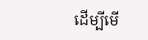ដើម្បីមើ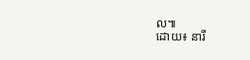ល៕
ដោយ៖ នារី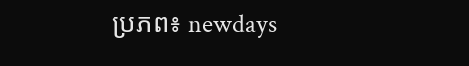ប្រភព៖ newdays